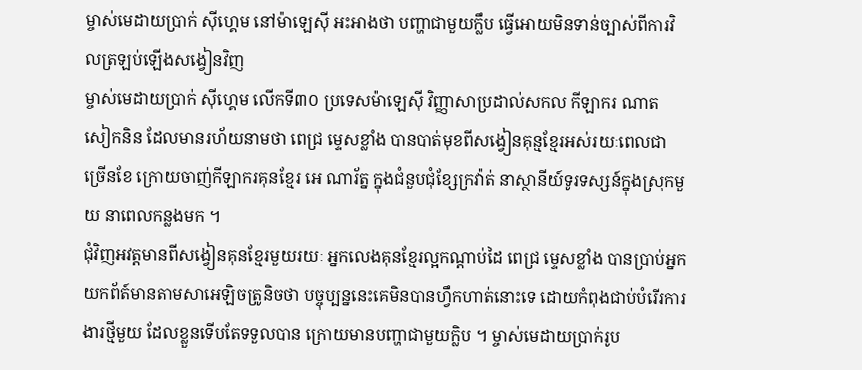ម្ចាស់មេដាយប្រាក់ ស៊ីហ្គេម នៅម៉ាឡេស៊ី អះអាងថា បញ្ហាជាមួយក្លឹប ធ្វើអោយមិនទាន់ច្បាស់ពីការវិលត្រឡប់ឡើងសង្វៀនវិញ
ម្ចាស់មេដាយប្រាក់ ស៊ីហ្គេម លើកទី៣០ ប្រទេសម៉ាឡេស៊ី វិញ្ញាសាប្រដាល់សកល កីឡាករ ណាត សៀកនិន ដែលមានរហ័យនាមថា ពេជ្រ ម្ទេសខ្លាំង បានបាត់មុខពីសង្វៀនគុន្មខែ្មរអស់រយៈពេលជាច្រើនខែ ក្រោយចាញ់កីឡាករគុនខ្មែរ អេ ណារ័ត្ន ក្នុងជំនួបជុំខ្សែក្រវ៉ាត់ នាស្ថានីយ៍ទូរទស្សន៍ក្នុងស្រុកមួយ នាពេលកន្លងមក ។
ជុំវិញអវត្តមានពីសង្វៀនគុនខ្មែរមួយរយៈ អ្នកលេងគុនខ្មែរល្អកណ្តាប់ដៃ ពេជ្រ ម្ទេសខ្លាំង បានប្រាប់អ្នកយកព័ត៍មានតាមសាអេឡិចត្រូនិចថា បច្ចុប្បន្ននេះគេមិនបានហ្វឹកហាត់នោះទេ ដោយកំពុងជាប់បំរើរការងារថ្មីមួយ ដែលខ្លួនទើបតែទទួលបាន ក្រោយមានបញ្ហាជាមួយក្លិប ។ ម្ចាស់មេដាយប្រាក់រូប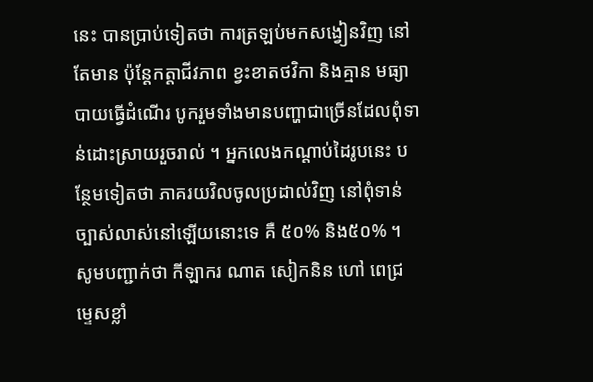នេះ បានប្រាប់ទៀតថា ការត្រឡប់មកសង្វៀនវិញ នៅតែមាន ប៉ុន្តែកត្តាជីវភាព ខ្វះខាតថវិកា និងគ្មាន មធ្យាបាយធ្វើដំណើរ បូករួមទាំងមានបញ្ហាជាច្រើនដែលពុំទាន់ដោះស្រាយរួចរាល់ ។ អ្នកលេងកណ្តាប់ដៃរូបនេះ បន្ថែមទៀតថា ភាគរយវិលចូលប្រដាល់វិញ នៅពុំទាន់ច្បាស់លាស់នៅឡើយនោះទេ គឺ ៥០% និង៥០% ។
សូមបញ្ជាក់ថា កីឡាករ ណាត សៀកនិន ហៅ ពេជ្រ ម្ទេសខ្លាំ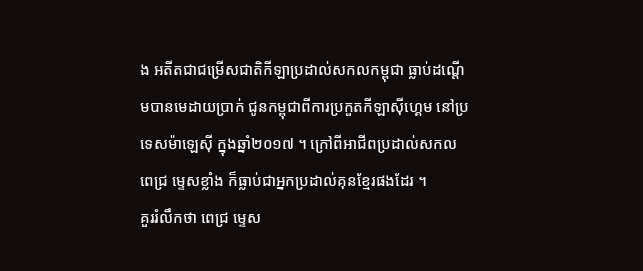ង អតីតជាជម្រើសជាតិកីឡាប្រដាល់សកលកម្ពុជា ធ្លាប់ដណ្តើមបានមេដាយប្រាក់ ជូនកម្ពុជាពីការប្រកួតកីឡាស៊ីហ្គេម នៅប្រទេសម៉ាឡេស៊ី ក្នុងឆ្នាំ២០១៧ ។ ក្រៅពីអាជីពប្រដាល់សកល ពេជ្រ ម្ទេសខ្លាំង ក៏ធ្លាប់ជាអ្នកប្រដាល់គុនខ្មែរផងដែរ ។
គួររំលឹកថា ពេជ្រ ម្ទេស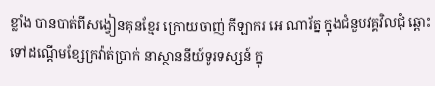ខ្លាំង បានបាត់ពីសង្វៀនគុនខ្មែរ ក្រោយចាញ់ កីឡាករ អេ ណារ័ត្ន ក្នុងជំនួបវគ្គវិលជុំ ឆ្ពោះទៅដណ្តើមខ្សែក្រវ៉ាត់ប្រាក់ នាស្ថាននីយ៍ទូរទស្សន៍ ក្នុ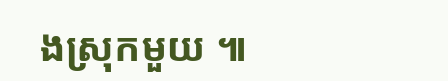ងស្រុកមួយ ៕